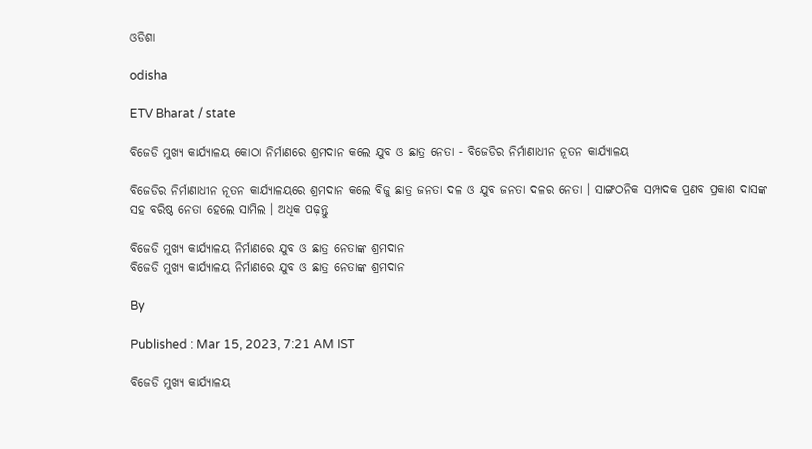ଓଡିଶା

odisha

ETV Bharat / state

ବିଜେଡି ମୁଖ୍ୟ କାର୍ଯ୍ୟାଳୟ କୋଠା ନିର୍ମାଣରେ ଶ୍ରମଦାନ କଲେ ଯୁବ ଓ ଛାତ୍ର ନେତା - ବିଜେଡିର ନିର୍ମାଣାଧୀନ ନୂତନ କାର୍ଯ୍ୟାଳୟ

ବିଜେଡିର ନିର୍ମାଣାଧୀନ ନୂତନ କାର୍ଯ୍ୟାଳୟରେ ଶ୍ରମଦାନ କଲେ ବିଜୁ ଛାତ୍ର ଜନତା ଦଳ ଓ ଯୁବ ଜନତା ଦଳର ନେତା । ସାଙ୍ଗଠନିକ ସମ୍ପାଦକ ପ୍ରଣବ ପ୍ରକାଶ ଦାସଙ୍କ ସହ ବରିଷ୍ଠ ନେତା ହେଲେ ସାମିଲ । ଅଧିକ ପଢ଼ନ୍ତୁ

ବିଜେଡି ମୁଖ୍ୟ କାର୍ଯ୍ୟାଳୟ ନିର୍ମାଣରେ ଯୁବ ଓ ଛାତ୍ର ନେତାଙ୍କ ଶ୍ରମଦାନ
ବିଜେଡି ମୁଖ୍ୟ କାର୍ଯ୍ୟାଳୟ ନିର୍ମାଣରେ ଯୁବ ଓ ଛାତ୍ର ନେତାଙ୍କ ଶ୍ରମଦାନ

By

Published : Mar 15, 2023, 7:21 AM IST

ବିଜେଡି ମୁଖ୍ୟ କାର୍ଯ୍ୟାଳୟ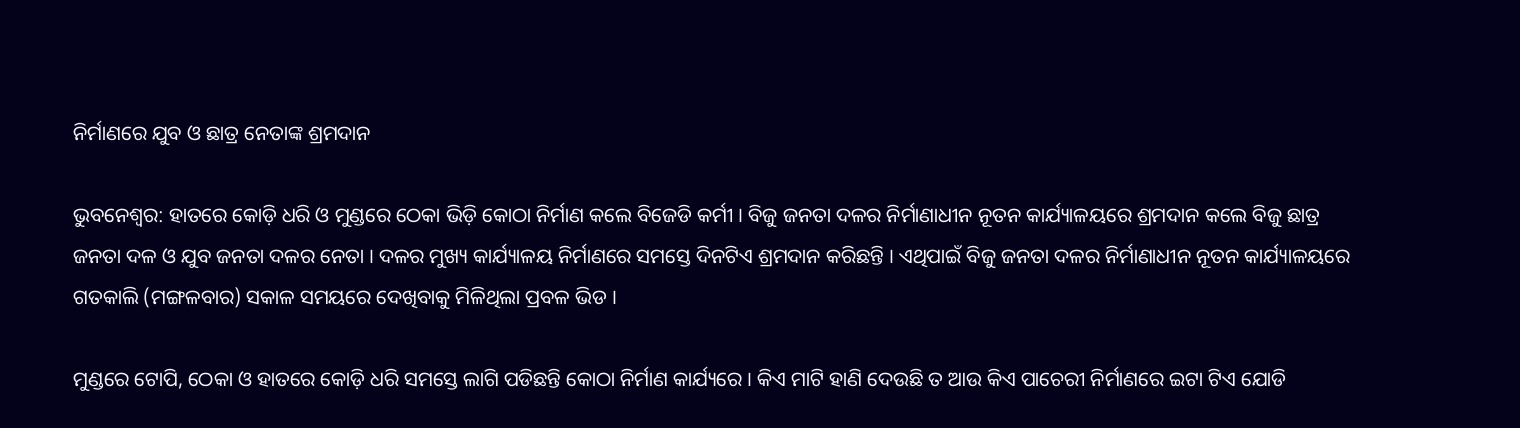ନିର୍ମାଣରେ ଯୁବ ଓ ଛାତ୍ର ନେତାଙ୍କ ଶ୍ରମଦାନ

ଭୁବନେଶ୍ବର: ହାତରେ କୋଡ଼ି ଧରି ଓ ମୁଣ୍ଡରେ ଠେକା ଭିଡ଼ି କୋଠା ନିର୍ମାଣ କଲେ ବିଜେଡି କର୍ମୀ । ବିଜୁ ଜନତା ଦଳର ନିର୍ମାଣାଧୀନ ନୂତନ କାର୍ଯ୍ୟାଳୟରେ ଶ୍ରମଦାନ କଲେ ବିଜୁ ଛାତ୍ର ଜନତା ଦଳ ଓ ଯୁବ ଜନତା ଦଳର ନେତା । ଦଳର ମୁଖ୍ୟ କାର୍ଯ୍ୟାଳୟ ନିର୍ମାଣରେ ସମସ୍ତେ ଦିନଟିଏ ଶ୍ରମଦାନ କରିଛନ୍ତି । ଏଥିପାଇଁ ବିଜୁ ଜନତା ଦଳର ନିର୍ମାଣାଧୀନ ନୂତନ କାର୍ଯ୍ୟାଳୟରେ ଗତକାଲି (ମଙ୍ଗଳବାର) ସକାଳ ସମୟରେ ଦେଖିବାକୁ ମିଳିଥିଲା ପ୍ରବଳ ଭିଡ ।

ମୁଣ୍ଡରେ ଟୋପି, ଠେକା ଓ ହାତରେ କୋଡ଼ି ଧରି ସମସ୍ତେ ଲାଗି ପଡିଛନ୍ତି କୋଠା ନିର୍ମାଣ କାର୍ଯ୍ୟରେ । କିଏ ମାଟି ହାଣି ଦେଉଛି ତ ଆଉ କିଏ ପାଚେରୀ ନିର୍ମାଣରେ ଇଟା ଟିଏ ଯୋଡି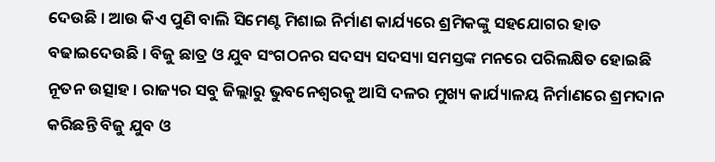ଦେଉଛି । ଆଉ କିଏ ପୁଣି ବାଲି ସିମେଣ୍ଟ ମିଶାଇ ନିର୍ମାଣ କାର୍ଯ୍ୟରେ ଶ୍ରମିକଙ୍କୁ ସହଯୋଗର ହାତ ବଢାଇଦେଉଛି । ବିଜୁ ଛାତ୍ର ଓ ଯୁବ ସଂଗଠନର ସଦସ୍ୟ ସଦସ୍ୟା ସମସ୍ତଙ୍କ ମନରେ ପରିଲକ୍ଷିତ ହୋଇଛି ନୂତନ ଉତ୍ସାହ । ରାଜ୍ୟର ସବୁ ଜିଲ୍ଲାରୁ ଭୁବନେଶ୍ବରକୁ ଆସି ଦଳର ମୁଖ୍ୟ କାର୍ଯ୍ୟାଳୟ ନିର୍ମାଣରେ ଶ୍ରମଦାନ କରିଛନ୍ତି ବିଜୁ ଯୁବ ଓ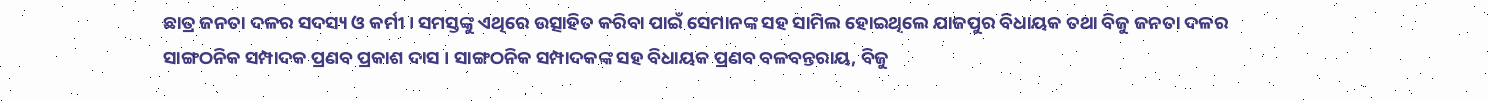ଛାତ୍ର ଜନତା ଦଳର ସଦସ୍ୟ ଓ କର୍ମୀ । ସମସ୍ତଙ୍କୁ ଏଥିରେ ଉତ୍ସାହିତ କରିବା ପାଇଁ ସେମାନଙ୍କ ସହ ସାମିଲ ହୋଇଥିଲେ ଯାଜପୁର ବିଧାୟକ ତଥା ବିଜୁ ଜନତା ଦଳର ସାଙ୍ଗଠନିକ ସମ୍ପାଦକ ପ୍ରଣବ ପ୍ରକାଶ ଦାସ । ସାଙ୍ଗଠନିକ ସମ୍ପାଦକଙ୍କ ସହ ବିଧାୟକ ପ୍ରଣବ ବଳବନ୍ତରାୟ, ବିଜୁ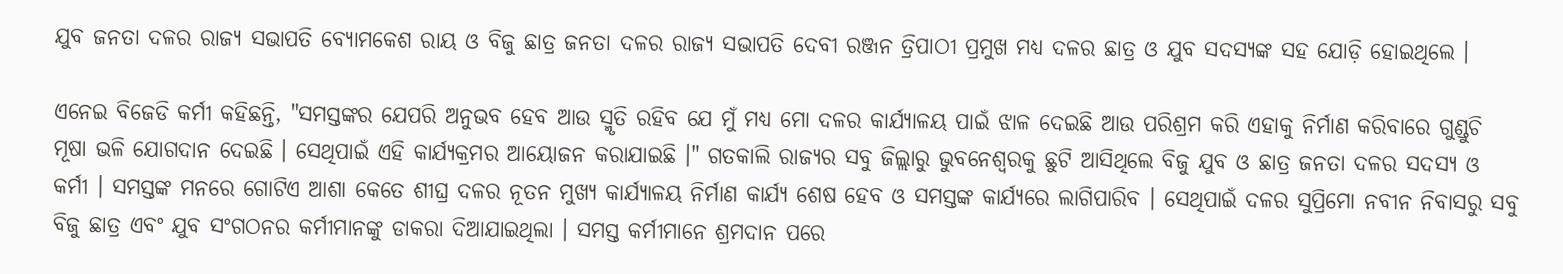ଯୁବ ଜନତା ଦଳର ରାଜ୍ୟ ସଭାପତି ବ୍ୟୋମକେଶ ରାୟ ଓ ବିଜୁ ଛାତ୍ର ଜନତା ଦଳର ରାଜ୍ୟ ସଭାପତି ଦେବୀ ରଞ୍ଜନ ତ୍ରିପାଠୀ ପ୍ରମୁଖ ମଧ୍ୟ ଦଳର ଛାତ୍ର ଓ ଯୁବ ସଦସ୍ୟଙ୍କ ସହ ଯୋଡ଼ି ହୋଇଥିଲେ ।

ଏନେଇ ବିଜେଡି କର୍ମୀ କହିଛନ୍ତି, "ସମସ୍ତଙ୍କର ଯେପରି ଅନୁଭବ ହେବ ଆଉ ସ୍ମୃତି ରହିବ ଯେ ମୁଁ ମଧ୍ୟ ମୋ ଦଳର କାର୍ଯ୍ୟାଳୟ ପାଇଁ ଝାଳ ଦେଇଛି ଆଉ ପରିଶ୍ରମ କରି ଏହାକୁ ନିର୍ମାଣ କରିବାରେ ଗୁଣ୍ଡୁଚି ମୂଷା ଭଳି ଯୋଗଦାନ ଦେଇଛି । ସେଥିପାଇଁ ଏହି କାର୍ଯ୍ୟକ୍ରମର ଆୟୋଜନ କରାଯାଇଛି ।" ଗତକାଲି ରାଜ୍ୟର ସବୁ ଜିଲ୍ଲାରୁ ଭୁବନେଶ୍ୱରକୁ ଛୁଟି ଆସିଥିଲେ ବିଜୁ ଯୁବ ଓ ଛାତ୍ର ଜନତା ଦଳର ସଦସ୍ୟ ଓ କର୍ମୀ । ସମସ୍ତଙ୍କ ମନରେ ଗୋଟିଏ ଆଶା କେତେ ଶୀଘ୍ର ଦଳର ନୂତନ ମୁଖ୍ୟ କାର୍ଯ୍ୟାଳୟ ନିର୍ମାଣ କାର୍ଯ୍ୟ ଶେଷ ହେବ ଓ ସମସ୍ତଙ୍କ କାର୍ଯ୍ୟରେ ଲାଗିପାରିବ । ସେଥିପାଇଁ ଦଳର ସୁପ୍ରିମୋ ନବୀନ ନିବାସରୁ ସବୁ ବିଜୁ ଛାତ୍ର ଏବଂ ଯୁବ ସଂଗଠନର କର୍ମୀମାନଙ୍କୁ ଡାକରା ଦିଆଯାଇଥିଲା । ସମସ୍ତ କର୍ମୀମାନେ ଶ୍ରମଦାନ ପରେ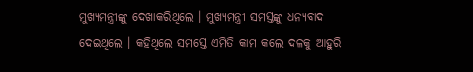ମୁଖ୍ୟମନ୍ତ୍ରୀଙ୍କୁ ଦେଖାକରିଥିଲେ । ମୁଖ୍ୟମନ୍ତ୍ରୀ ସମସ୍ତଙ୍କୁ ଧନ୍ୟବାଦ ଦେଇଥିଲେ । କହିଥିଲେ ସମସ୍ତେ ଏମିତି କାମ କଲେ ଦଳକୁ ଆହୁରି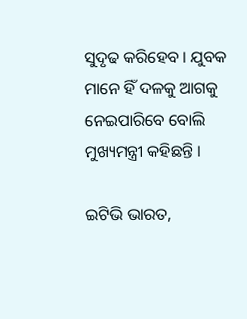ସୁଦୃଢ କରିହେବ । ଯୁବକ ମାନେ ହିଁ ଦଳକୁ ଆଗକୁ ନେଇପାରିବେ ବୋଲି ମୁଖ୍ୟମନ୍ତ୍ରୀ କହିଛନ୍ତି ।

ଇଟିଭି ଭାରତ,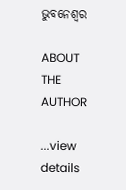ଭୁବନେଶ୍ବର

ABOUT THE AUTHOR

...view details